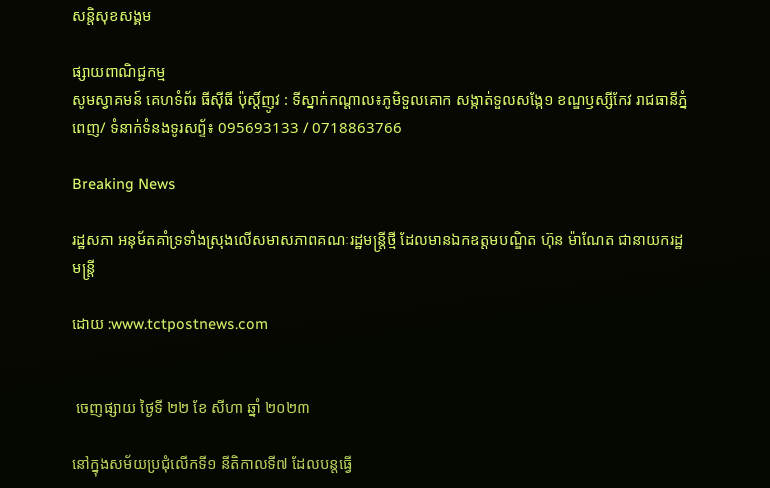សន្តិសុខសង្គម

ផ្សាយពាណិជ្ជកម្ម
សូមស្វាគមន៍ គេហទំព័រ ធីសុីធី ប៉ុស្តិ៍ញូវ : ទីស្នាក់កណ្តាល៖ភូមិទួលគោក សង្កាត់ទួលសង្កែ១ ខណ្ឌឫស្សីកែវ រាជធានីភ្នំពេញ/ ទំនាក់ទំនងទូរសព្ទ័៖ 095693133 / 0718863766

Breaking News

រដ្ឋសភា អនុម័តគាំទ្រទាំងស្រុងលើសមាសភាពគណៈរដ្ឋមន្ត្រីថ្មី ដែលមានឯកឧត្តមបណ្ឌិត ហ៊ុន ម៉ាណែត ជានាយករដ្ឋមន្ត្រី

ដោយ :www.tctpostnews.com


 ចេញផ្សាយ ថ្ងៃទី ២២ ខែ សីហា ឆ្នាំ ២០២៣

នៅក្នុងសម័យប្រជុំលើកទី១ នីតិកាលទី៧ ដែលបន្តធ្វើ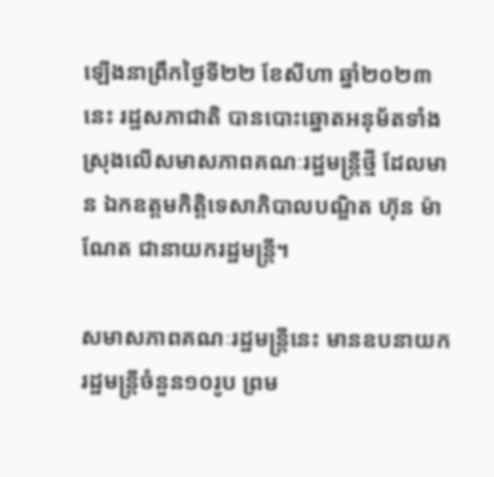ឡើងនាព្រឹកថ្ងៃទី២២ ខែសីហា ឆ្នាំ២០២៣នេះ រដ្ឋសភាជាតិ បានបោះឆ្នោតអនុម័តទាំងស្រុងលើសមាសភាពគណៈរដ្ឋមន្ត្រីថ្មី ដែលមាន ឯកឧត្តមកិត្តិទេសាភិបាលបណ្ឌិត ហ៊ុន ម៉ាណែត ជានាយករដ្ឋមន្ត្រី។

សមាសភាពគណៈរដ្ឋមន្ត្រីនេះ មានឧបនាយករដ្ឋមន្ត្រីចំនួន១០រូប ព្រម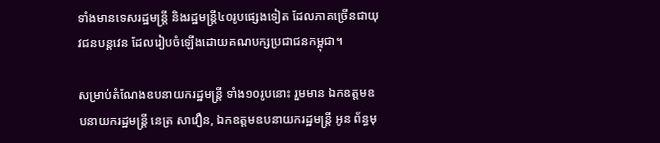ទាំងមានទេសរដ្ឋមន្រ្តី និងរដ្ឋមន្ត្រី៤០រូបផ្សេងទៀត ដែលភាគច្រើនជាយុវជនបន្តវេន ដែលរៀបចំឡើងដោយគណបក្សប្រជាជនកម្ពុជា។

សម្រាប់តំណែងឧបនាយករដ្ឋមន្ត្រី ទាំង១០រូបនោះ រួមមាន ឯកឧត្តមឧបនាយករដ្ឋមន្ត្រី នេត្រ សាវឿន, ឯកឧត្តមឧបនាយករដ្ឋមន្ត្រី អូន ព័ន្ធមុ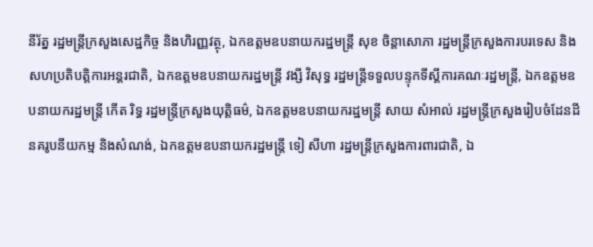នីរ័ត្ន រដ្ឋមន្ត្រីក្រសួងសេដ្ឋកិច្ច និងហិរញ្ញវត្ថុ, ឯកឧត្តមឧបនាយករដ្ឋមន្ត្រី សុខ ចិន្តាសោភា រដ្ឋមន្ត្រីក្រសួងការបរទេស និងសហប្រតិបត្តិការអន្តរជាតិ, ឯកឧត្តមឧបនាយករដ្ឋមន្ត្រី វង្សី វិសុទ្ធ រដ្ឋមន្ត្រីទទួលបន្ទុកទីស្តីការគណៈរដ្ឋមន្រ្តី, ឯកឧត្តមឧបនាយករដ្ឋមន្ត្រី កើត រិទ្ធ រដ្ឋមន្ត្រីក្រសួងយុត្តិធម៌, ឯកឧត្តមឧបនាយករដ្ឋមន្ត្រី សាយ សំអាល់ រដ្ឋមន្ត្រីក្រសួងរៀបចំដែនដី នគរូបនីយកម្ម និងសំណង់, ឯកឧត្តមឧបនាយករដ្ឋមន្ត្រី ទៀ សីហា រដ្ឋមន្ត្រីក្រសួងការពារជាតិ, ឯ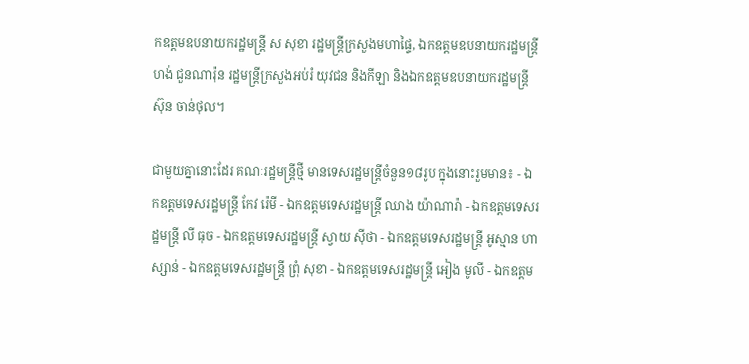កឧត្តមឧបនាយករដ្ឋមន្រ្តី ស សុខា រដ្ឋមន្រ្តីក្រសួងមហាផ្ទៃ, ឯកឧត្តមឧបនាយករដ្ឋមន្ត្រី ហង់ ជួនណារ៉ុន រដ្ឋមន្ត្រីក្រសួងអប់រំ យុវជន និងកីឡា និងឯកឧត្តមឧបនាយករដ្ឋមន្ត្រី ស៊ុន ចាន់ថុល។

ជាមួយគ្នានោះដែរ គណៈរដ្ឋមន្ត្រីថ្មី មានទេសរដ្ឋមន្ត្រីចំនួន១៨រូប ក្នុងនោះរួមមាន៖ - ឯកឧត្តមទេសរដ្ឋមន្រ្តី កែវ រ៉េមី - ឯកឧត្តមទេសរដ្ឋមន្រ្តី ឈាង យ៉ាណារ៉ា - ឯកឧត្តមទេសរដ្ឋមន្រ្តី លី ធុច - ឯកឧត្តមទេសរដ្ឋមន្រ្តី ស្វាយ ស៊ីថា - ឯកឧត្តមទេសរដ្ឋមន្រ្តី អូស្មាន ហាស្សាន់ - ឯកឧត្តមទេសរដ្ឋមន្រ្តី ព្រុំ សុខា - ឯកឧត្តមទេសរដ្ឋមន្រ្តី អៀង មូលី - ឯកឧត្តម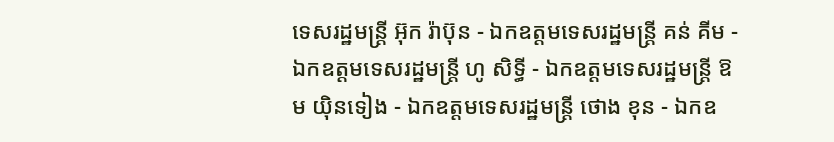ទេសរដ្ឋមន្រ្តី អ៊ុក រ៉ាប៊ុន - ឯកឧត្តមទេសរដ្ឋមន្រ្តី គន់ គីម - ឯកឧត្តមទេសរដ្ឋមន្រ្តី ហូ សិទ្ធី - ឯកឧត្តមទេសរដ្ឋមន្រ្តី ឱម យ៉ិនទៀង - ឯកឧត្តមទេសរដ្ឋមន្រ្តី ថោង ខុន - ឯកឧ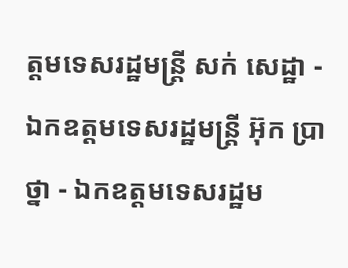ត្តមទេសរដ្ឋមន្រ្តី សក់ សេដ្ឋា - ឯកឧត្តមទេសរដ្ឋមន្រ្តី អ៊ុក ប្រាថ្នា - ឯកឧត្តមទេសរដ្ឋម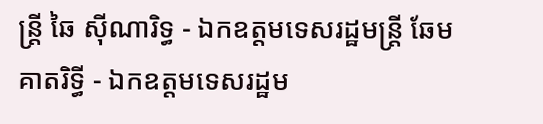ន្រ្តី ឆៃ ស៊ីណារិទ្ធ - ឯកឧត្តមទេសរដ្ឋមន្រ្តី ឆែម គាតរិទ្ធី - ឯកឧត្តមទេសរដ្ឋម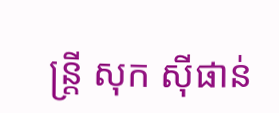ន្រ្តី សុក ស៊ីផាន់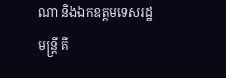ណា និងឯកឧត្តមទេសរដ្ឋមន្រ្តី គី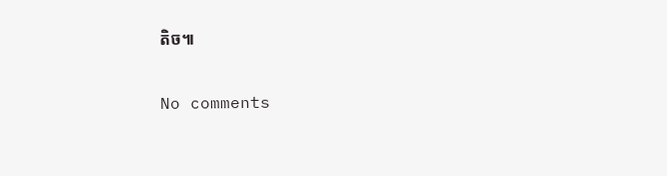តិច៕

No comments